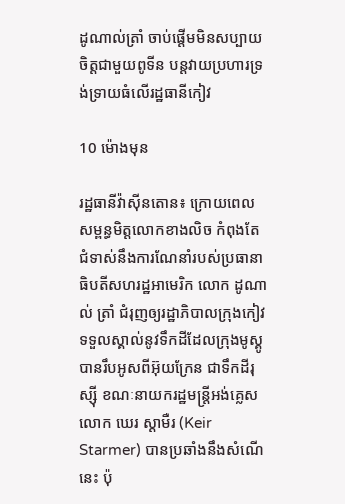ដូណាល់ត្រាំ ចាប់ផ្ដើមមិនសប្បាយចិត្តជាមួយពូទីន បន្ដវាយប្រហារទ្រង់ទ្រាយធំលើរដ្ឋធានីកៀវ

10 ម៉ោងមុន

រដ្ឋធានីវ៉ាស៊ីនតោន៖ ក្រោយពេលសម្ពន្ធមិត្តលោកខាងលិច កំពុងតែជំទាស់នឹងការណែនាំរបស់ប្រធានាធិបតីសហរដ្ឋអាមេរិក លោក ដូណាល់ ត្រាំ ជំរុញឲ្យរដ្ឋាភិបាលក្រុងកៀវ ទទួលស្គាល់នូវទឹកដីដែលក្រុងមូស្គូ បានរឹបអូសពីអ៊ុយក្រែន ជាទឹកដីរុស្ស៊ី ខណៈនាយករដ្ឋមន្ត្រីអង់គ្លេស លោក ឃេរ ស្ដាមឺរ (Keir Starmer) បានប្រឆាំងនឹងសំណើនេះ ប៉ុ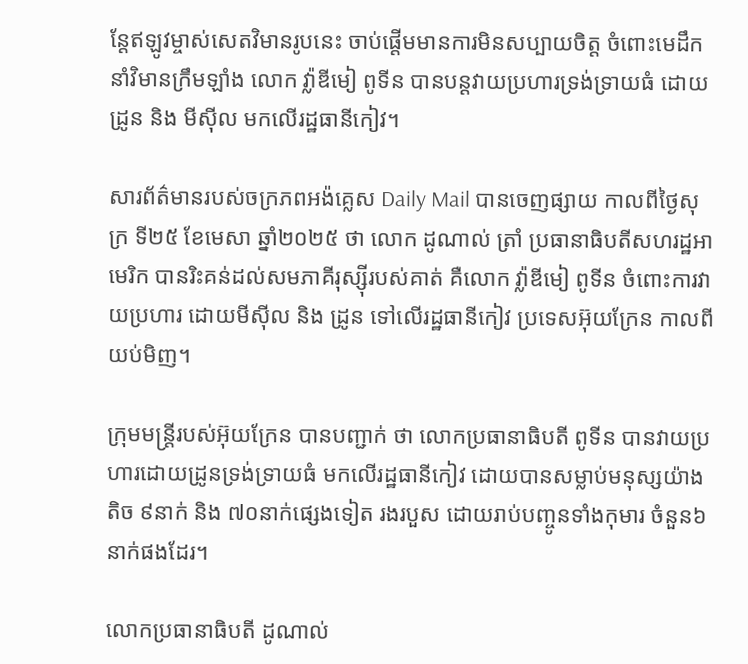ន្ដែឥឡូវម្ចាស់សេតវិមានរូបនេះ ចាប់ផ្ដើមមានការមិនសប្បាយចិត្ត ចំពោះមេដឹកនាំវិមានក្រឹមឡាំង លោក វ៉្លាឌីមៀ ពូទីន បានបន្ដវាយប្រហារទ្រង់ទ្រាយធំ ដោយដ្រូន និង មីស៊ីល មកលើរដ្ឋធានីកៀវ។

សារព័ត៌មានរបស់ចក្រភពអង៉គ្លេស Daily Mail បានចេញផ្សាយ កាលពីថ្ងៃសុក្រ ទី២៥ ខែមេសា ឆ្នាំ២០២៥ ថា លោក ដូណាល់ ត្រាំ ប្រធានាធិបតីសហរដ្ឋអាមេរិក បានរិះគន់ដល់សមភាគីរុស្ស៊ីរបស់គាត់ គឺលោក វ៉្លាឌីមៀ ពូទីន ចំពោះការវាយប្រហារ ដោយមីស៊ីល និង ដ្រូន ទៅលើរដ្ឋធានីកៀវ ប្រទេសអ៊ុយក្រែន កាលពីយប់មិញ។

ក្រុមមន្រ្ដីរបស់អ៊ុយក្រែន បានបញ្ជាក់ ថា លោកប្រធានាធិបតី ពូទីន បានវាយប្រហារដោយដ្រូនទ្រង់ទ្រាយធំ មកលើរដ្ឋធានីកៀវ ដោយបានសម្លាប់មនុស្សយ៉ាងតិច ៩នាក់ និង ៧០នាក់ផ្សេងទៀត រងរបួស ដោយរាប់បញ្ចូនទាំងកុមារ ចំនួន៦នាក់ផងដែរ។

លោកប្រធានាធិបតី ដូណាល់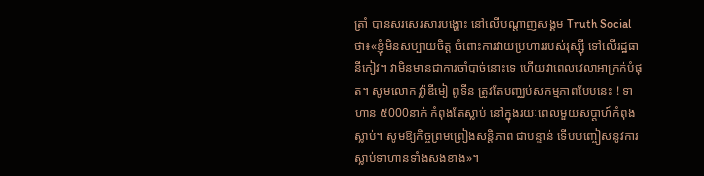ត្រាំ បានសរសេរសារបង្ហោះ នៅលើបណ្ដាញសង្គម Truth Social ថា៖«ខ្ញុំមិនសប្បាយចិត្ត ចំពោះការវាយប្រហាររបស់រុស្ស៊ី ទៅលើរដ្ឋធានីកៀវ។ វាមិនមានជាការចាំបាច់នោះទេ ហើយវាពេលវេលាអាក្រក់បំផុត។ សូមលោក វ្ល៉ាឌីមៀ ពូទីន ត្រូវតែបញ្ឈប់សកម្មភាពបែបនេះ ! ទាហាន ៥000នាក់ កំពុងតែស្លាប់ នៅក្នុងរយៈពេលមួយសប្តាហ៍កំពុងស្លាប់។ សូមឱ្យកិច្ចព្រមព្រៀងសន្តិភាព ជាបន្ទាន់ ទើបបញ្ចៀសនូវការស្លាប់ទាហានទាំងសងខាង»។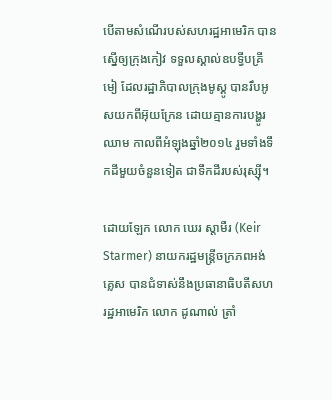បើតាមសំណើរបស់សហរដ្ឋអាមេរិក បានស្នើឲ្យក្រុងកៀវ ទទួលស្គាល់ឧបទ្វីបគ្រីមៀ ដែលរដ្ឋាភិបាលក្រុងមូស្គូ បានរឹបអូសយកពីអ៊ុយក្រែន ដោយគ្មានការបង្ហូរឈាម កាលពីអំឡុងឆ្នាំ២០១៤ រួមទាំងទឹកដីមួយចំនួនទៀត ជាទឹកដីរបស់រុស្ស៊ី។

ដោយឡែក លោក ឃេរ ស្ដាមឺរ (Keir Starmer) នាយករដ្ឋមន្រ្ដីចក្រភពអង់គ្លេស បានជំទាស់នឹងប្រធានាធិបតីសហរដ្ឋអាមេរិក លោក ដូណាល់ ត្រាំ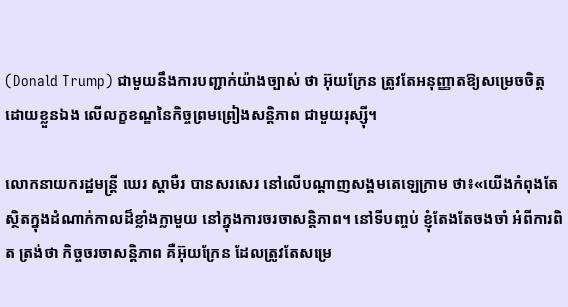(Donald Trump) ជាមួយនឹងការបញ្ជាក់យ៉ាងច្បាស់ ថា អ៊ុយក្រែន ត្រូវតែអនុញ្ញាតឱ្យសម្រេចចិត្តដោយខ្លួនឯង លើលក្ខខណ្ឌនៃកិច្ចព្រមព្រៀងសន្តិភាព ជាមួយរុស្ស៊ី។

លោកនាយករដ្ឋមន្រ្ដី ឃេរ ស្ដាមឺរ បានសរសេរ នៅលើបណ្ដាញសង្គមតេឡេក្រាម ថា៖«យើងកំពុងតែស្ថិតក្នុងដំណាក់កាលដ៏ខ្លាំងក្លាមួយ នៅក្នុងការចរចាសន្ដិភាព។ នៅទីបញ្ចប់ ខ្ញុំតែងតែចងចាំ អំពីការពិត ត្រង់ថា កិច្ចចរចាសន្ដិភាព គឺអ៊ុយក្រែន ដែលត្រូវតែសម្រេ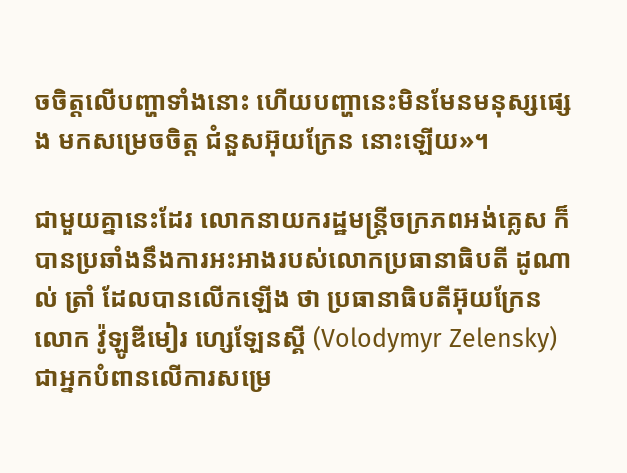ចចិត្តលើបញ្ហាទាំងនោះ ហើយបញ្ហានេះមិនមែនមនុស្សផ្សេង មកសម្រេចចិត្ត ជំនួសអ៊ុយក្រែន នោះឡើយ»។

ជាមួយគ្នានេះដែរ លោកនាយករដ្ឋមន្រ្ដីចក្រភពអង់គ្លេស ក៏បានប្រឆាំងនឹងការអះអាងរបស់លោកប្រធានាធិបតី ដូណាល់ ត្រាំ ដែលបានលើកឡើង ថា ប្រធានាធិបតីអ៊ុយក្រែន លោក វ៉ូឡូឌីមៀរ ហ្សេឡែនស្គី (Volodymyr Zelensky) ជាអ្នកបំពានលើការសម្រេ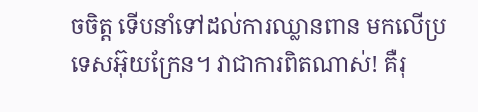ចចិត្ត ទើបនាំទៅដល់ការឈ្លានពាន មកលើប្រទេសអ៊ុយក្រែន។ វាជាការពិតណាស់! គឺរុ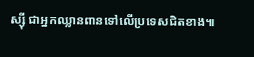ស្ស៊ី ជាអ្នកឈ្លានពានទៅលើប្រទេសជិតខាង៕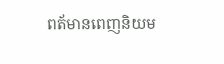ពត័មានពេញនិយម